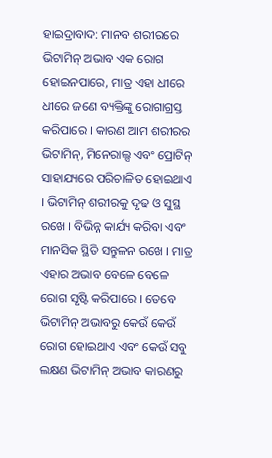ହାଇଦ୍ରାବାଦ: ମାନବ ଶରୀରରେ ଭିଟାମିନ୍ ଅଭାବ ଏକ ରୋଗ ହୋଇନପାରେ, ମାତ୍ର ଏହା ଧୀରେ ଧୀରେ ଜଣେ ବ୍ୟକ୍ତିଙ୍କୁ ରୋଗାଗ୍ରସ୍ତ କରିପାରେ । କାରଣ ଆମ ଶରୀରର ଭିଟାମିନ୍, ମିନେରାଲ୍ସ ଏବଂ ପ୍ରୋଟିନ୍ ସାହାଯ୍ୟରେ ପରିଚାଳିତ ହୋଇଥାଏ । ଭିଟାମିନ୍ ଶରୀରକୁ ଦୃଢ ଓ ସୁସ୍ଥ ରଖେ । ବିଭିନ୍ନ କାର୍ଯ୍ୟ କରିବା ଏବଂ ମାନସିକ ସ୍ଥିତି ସନ୍ତୁଳନ ରଖେ । ମାତ୍ର ଏହାର ଅଭାବ ବେଳେ ବେଳେ ରୋଗ ସୃଷ୍ଟି କରିପାରେ । ତେବେ ଭିଟାମିନ୍ ଅଭାବରୁ କେଉଁ କେଉଁ ରୋଗ ହୋଇଥାଏ ଏବଂ କେଉଁ ସବୁ ଲକ୍ଷଣ ଭିଟାମିନ୍ ଅଭାବ କାରଣରୁ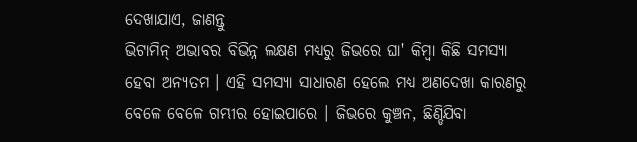ଦେଖାଯାଏ, ଜାଣନ୍ତୁ
ଭିଟାମିନ୍ ଅଭାବର ବିଭିନ୍ନ ଲକ୍ଷଣ ମଧ୍ୟରୁ ଜିଭରେ ଘା' କିମ୍ବା କିଛି ସମସ୍ୟା ହେବା ଅନ୍ୟତମ । ଏହି ସମସ୍ୟା ସାଧାରଣ ହେଲେ ମଧ୍ୟ ଅଣଦେଖା କାରଣରୁ ବେଳେ ବେଳେ ଗମ୍ଭୀର ହୋଇପାରେ । ଜିଭରେ କୁଞ୍ଚନ, ଛିଣ୍ଡିଯିବା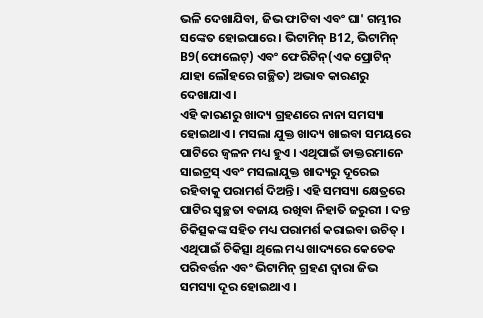ଭଳି ଦେଖାଯିବା, ଜିଭ ଫାଟିବା ଏବଂ ଘା' ଗମ୍ଭୀର ସଙ୍କେତ ହୋଇପାରେ । ଭିଟାମିନ୍ B12, ଭିଟାମିନ୍ B9(ଫୋଲେଟ୍) ଏବଂ ଫେରିଟିନ୍(ଏକ ପ୍ରୋଟିନ୍ ଯାହା ଲୌହରେ ଗଚ୍ଛିତ) ଅଭାବ କାରଣରୁ ଦେଖାଯାଏ ।
ଏହି କାରଣରୁ ଖାଦ୍ୟ ଗ୍ରହଣରେ ନାନା ସମସ୍ୟା ହୋଇଥାଏ । ମସଲା ଯୁକ୍ତ ଖାଦ୍ୟ ଖାଇବା ସମୟରେ ପାଟିରେ ଜ୍ବଳନ ମଧ୍ୟ ହୁଏ । ଏଥିପାଇଁ ଡାକ୍ତରମାନେ ସାଇଟ୍ରସ୍ ଏବଂ ମସଲାଯୁକ୍ତ ଖାଦ୍ୟରୁ ଦୂରେଇ ରହିବାକୁ ପରାମର୍ଶ ଦିଅନ୍ତି । ଏହି ସମସ୍ୟା କ୍ଷେତ୍ରରେ ପାଟିର ସ୍ୱଚ୍ଛତା ବଜାୟ ରଖିବା ନିହାତି ଜରୁରୀ । ଦନ୍ତ ଚିକିତ୍ସକଙ୍କ ସହିତ ମଧ୍ୟ ପରାମର୍ଶ କରାଇବା ଉଚିତ୍ । ଏଥିପାଇଁ ଚିକିତ୍ସା ଥିଲେ ମଧ୍ୟ ଖାଦ୍ୟରେ କେତେକ ପରିବର୍ତ୍ତନ ଏବଂ ଭିଟାମିନ୍ ଗ୍ରହଣ ଦ୍ବାରା ଜିଭ ସମସ୍ୟା ଦୂର ହୋଇଥାଏ ।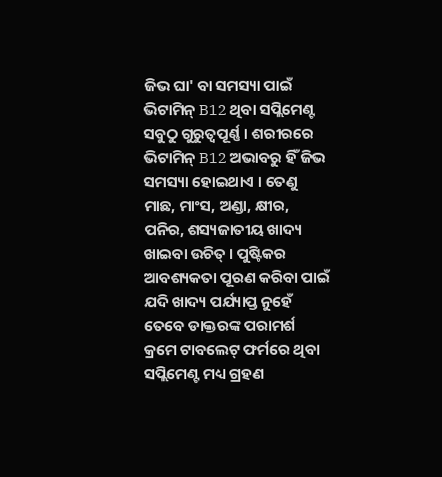ଜିଭ ଘା' ବା ସମସ୍ୟା ପାଇଁ ଭିଟାମିନ୍ B12 ଥିବା ସପ୍ଲିମେଣ୍ଟ ସବୁଠୁ ଗୁରୁତ୍ବପୂର୍ଣ୍ଣ । ଶରୀରରେ ଭିଟାମିନ୍ B12 ଅଭାବରୁ ହିଁ ଜିଭ ସମସ୍ୟା ହୋଇଥାଏ । ତେଣୁ ମାଛ, ମାଂସ, ଅଣ୍ଡା, କ୍ଷୀର, ପନିର, ଶସ୍ୟଜାତୀୟ ଖାଦ୍ୟ ଖାଇବା ଉଚିତ୍ । ପୁଷ୍ଟିକର ଆବଶ୍ୟକତା ପୂରଣ କରିବା ପାଇଁ ଯଦି ଖାଦ୍ୟ ପର୍ଯ୍ୟାପ୍ତ ନୁହେଁ ତେବେ ଡାକ୍ତରଙ୍କ ପରାମର୍ଶ କ୍ରମେ ଟାବଲେଟ୍ ଫର୍ମରେ ଥିବା ସପ୍ଲିମେଣ୍ଟ ମଧ୍ୟ ଗ୍ରହଣ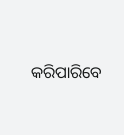କରିପାରିବେ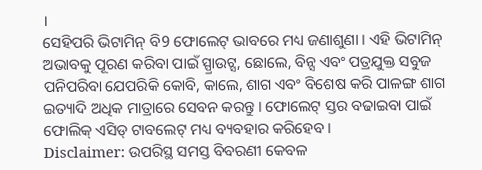।
ସେହିପରି ଭିଟାମିନ୍ ବି9 ଫୋଲେଟ୍ ଭାବରେ ମଧ୍ୟ ଜଣାଶୁଣା । ଏହି ଭିଟାମିନ୍ ଅଭାବକୁ ପୂରଣ କରିବା ପାଇଁ ସ୍ପ୍ରାଉଟ୍ସ, ଛୋଲେ, ବିନ୍ସ ଏବଂ ପତ୍ରଯୁକ୍ତ ସବୁଜ ପନିପରିବା ଯେପରିକି କୋବି, କାଲେ, ଶାଗ ଏବଂ ବିଶେଷ କରି ପାଳଙ୍ଗ ଶାଗ ଇତ୍ୟାଦି ଅଧିକ ମାତ୍ରାରେ ସେବନ କରନ୍ତୁ । ଫୋଲେଟ୍ ସ୍ତର ବଢାଇବା ପାଇଁ ଫୋଲିକ୍ ଏସିଡ୍ ଟାବଲେଟ୍ ମଧ୍ୟ ବ୍ୟବହାର କରିହେବ ।
Disclaimer: ଉପରିସ୍ଥ ସମସ୍ତ ବିବରଣୀ କେବଳ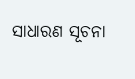ସାଧାରଣ ସୂଚନା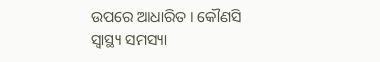ଉପରେ ଆଧାରିତ । କୌଣସି ସ୍ବାସ୍ଥ୍ୟ ସମସ୍ୟା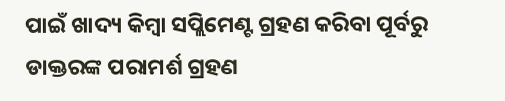ପାଇଁ ଖାଦ୍ୟ କିମ୍ବା ସପ୍ଲିମେଣ୍ଟ ଗ୍ରହଣ କରିବା ପୂର୍ବରୁ ଡାକ୍ତରଙ୍କ ପରାମର୍ଶ ଗ୍ରହଣ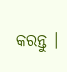କରନ୍ତୁ ।